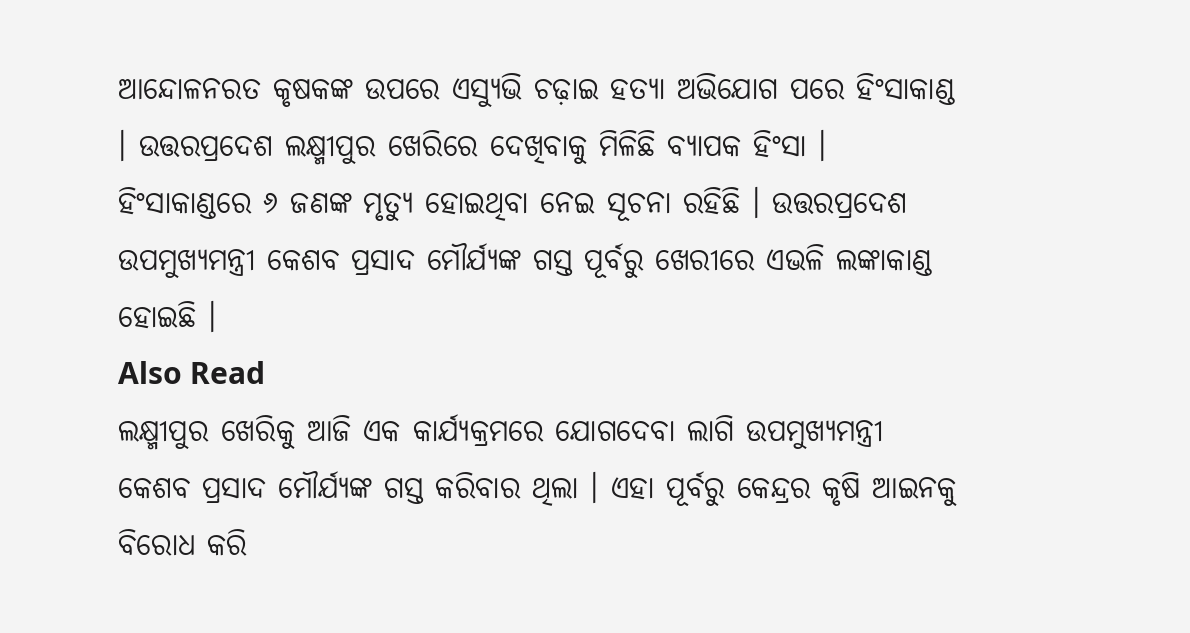ଆନ୍ଦୋଳନରତ କୃଷକଙ୍କ ଉପରେ ଏସ୍ୟୁଭି ଚଢ଼ାଇ ହତ୍ୟା ଅଭିଯୋଗ ପରେ ହିଂସାକାଣ୍ଡ । ଉତ୍ତରପ୍ରଦେଶ ଲକ୍ଷ୍ମୀପୁର ଖେରିରେ ଦେଖିବାକୁ ମିଳିଛି ବ୍ୟାପକ ହିଂସା । ହିଂସାକାଣ୍ଡରେ ୬ ଜଣଙ୍କ ମୃତ୍ୟୁ ହୋଇଥିବା ନେଇ ସୂଚନା ରହିଛି । ଉତ୍ତରପ୍ରଦେଶ ଉପମୁଖ୍ୟମନ୍ତ୍ରୀ କେଶବ ପ୍ରସାଦ ମୌର୍ଯ୍ୟଙ୍କ ଗସ୍ତ ପୂର୍ବରୁ ଖେରୀରେ ଏଭଳି ଲଙ୍କାକାଣ୍ଡ ହୋଇଛି ।
Also Read
ଲକ୍ଷ୍ମୀପୁର ଖେରିକୁ ଆଜି ଏକ କାର୍ଯ୍ୟକ୍ରମରେ ଯୋଗଦେବା ଲାଗି ଉପମୁଖ୍ୟମନ୍ତ୍ରୀ କେଶବ ପ୍ରସାଦ ମୌର୍ଯ୍ୟଙ୍କ ଗସ୍ତ କରିବାର ଥିଲା । ଏହା ପୂର୍ବରୁ କେନ୍ଦ୍ରର କୃଷି ଆଇନକୁ ବିରୋଧ କରି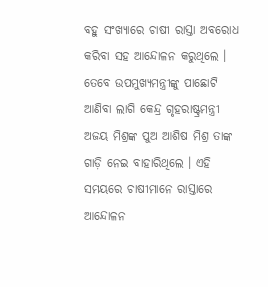ବହୁ ସଂଖ୍ୟାରେ ଚାଷୀ ରାସ୍ତା ଅବରୋଧ କରିବା ସହ ଆନ୍ଦୋଳନ କରୁଥିଲେ । ତେବେ ଉପମୁଖ୍ୟମନ୍ତ୍ରୀଙ୍କୁ ପାଛୋଟି ଆଣିବା ଲାଗି କେନ୍ଦ୍ର ଗୃହରାଷ୍ଟ୍ରମନ୍ତ୍ରୀ ଅଜୟ ମିଶ୍ରଙ୍କ ପୁଅ ଆଶିଷ ମିଶ୍ର ତାଙ୍କ ଗାଡ଼ି ନେଇ ବାହାରିଥିଲେ । ଏହି ସମୟରେ ଚାଷୀମାନେ ରାସ୍ତାରେ ଆନ୍ଦୋଳନ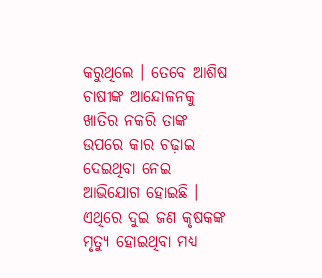କରୁଥିଲେ । ତେବେ ଆଶିଷ ଚାଷୀଙ୍କ ଆନ୍ଦୋଳନକୁ ଖାତିର ନକରି ତାଙ୍କ ଉପରେ କାର ଚଢ଼ାଇ ଦେଇଥିବା ନେଇ ଆଭିଯୋଗ ହୋଇଛି । ଏଥିରେ ଦୁଇ ଜଣ କୃଷକଙ୍କ ମୃତ୍ୟୁ ହୋଇଥିବା ମଧ୍ୟ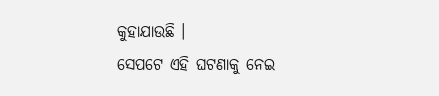କୁହାଯାଉଛି ।
ସେପଟେ ଏହି ଘଟଣାକୁ ନେଇ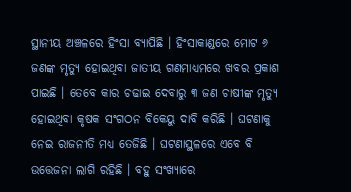ସ୍ଥାନୀୟ ଅଞ୍ଚଳରେ ହିଂସା ବ୍ୟାପିଛି । ହିଂସାକାଣ୍ଡରେ ମୋଟ ୬ ଜଣଙ୍କ ମୃତ୍ୟୁ ହୋଇଥିବା ଜାତୀୟ ଗଣମାଧ୍ୟମରେ ଖବର ପ୍ରକାଶ ପାଇଛି । ତେବେ କାର ଚଢାଇ ଦେବାରୁ ୩ ଜଣ ଚାଷୀଙ୍କ ମୃତ୍ୟୁ ହୋଇଥିବା କୃଷକ ସଂଗଠନ ବିକେୟୁ ଦାବି କରିଛି । ଘଟଣାକୁ ନେଇ ରାଜନୀତି ମଧ୍ୟ ତେଜିଛି । ଘଟଣାସ୍ଥଳରେ ଏବେ ବି ଉତ୍ତେଜନା ଲାଗି ରହିଛି । ବହୁ ସଂଖ୍ୟାରେ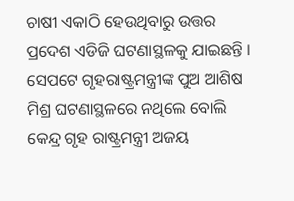ଚାଷୀ ଏକାଠି ହେଉଥିବାରୁ ଉତ୍ତର ପ୍ରଦେଶ ଏଡିଜି ଘଟଣାସ୍ଥଳକୁ ଯାଇଛନ୍ତି ।
ସେପଟେ ଗୃହରାଷ୍ଟ୍ରମନ୍ତ୍ରୀଙ୍କ ପୁଅ ଆଶିଷ ମିଶ୍ର ଘଟଣାସ୍ଥଳରେ ନଥିଲେ ବୋଲି କେନ୍ଦ୍ର ଗୃହ ରାଷ୍ଟ୍ରମନ୍ତ୍ରୀ ଅଜୟ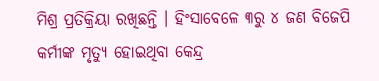ମିଶ୍ର ପ୍ରତିକ୍ରିୟା ରଖିଛନ୍ତି । ହିଂସାବେଳେ ୩ରୁ ୪ ଜଣ ବିଜେପି କର୍ମୀଙ୍କ ମୃତ୍ୟୁ ହୋଇଥିବା କେନ୍ଦ୍ର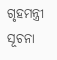ଗୃହମନ୍ତ୍ରୀ ସୂଚନା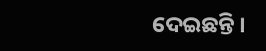ଦେଇଛନ୍ତି ।